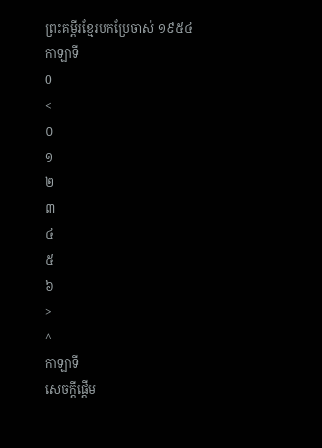ព្រះគម្ពីរខ្មែរបកប្រែចាស់ ១៩៥៤
កាឡាទី
0
<
០
១
២
៣
៤
៥
៦
>
^
កាឡាទី
សេចក្តីផ្តើម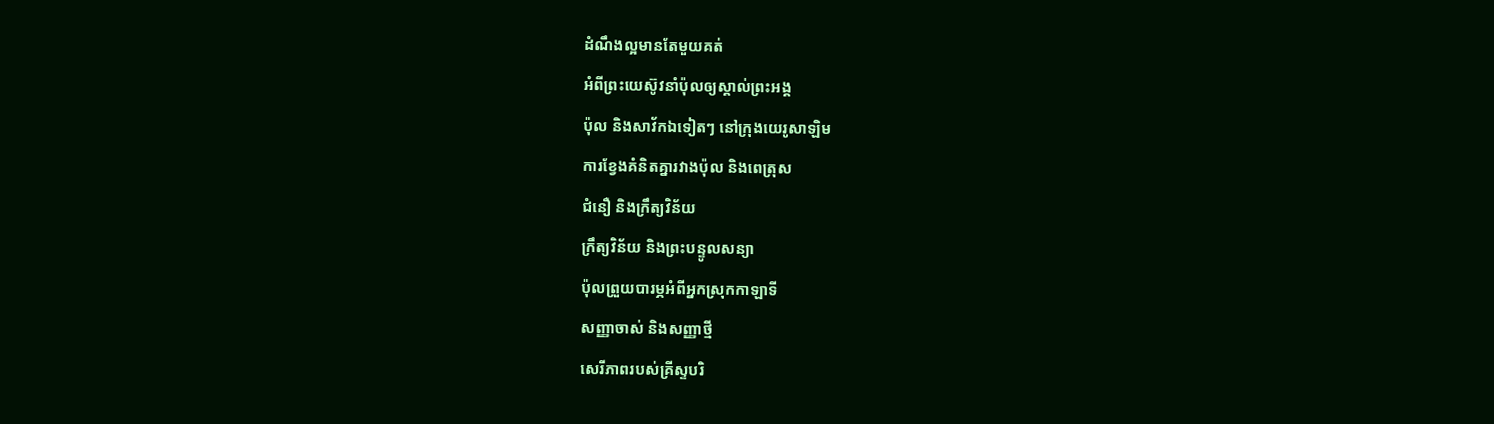ដំណឹងល្អមានតែមួយគត់
អំពីព្រះយេស៊ូវនាំប៉ុលឲ្យស្គាល់ព្រះអង្គ
ប៉ុល និងសាវ័កឯទៀតៗ នៅក្រុងយេរូសាឡិម
ការខ្វែងគំនិតគ្នារវាងប៉ុល និងពេត្រុស
ជំនឿ និងក្រឹត្យវិន័យ
ក្រឹត្យវិន័យ និងព្រះបន្ទូលសន្យា
ប៉ុលព្រួយបារម្ភអំពីអ្នកស្រុកកាឡាទី
សញ្ញាចាស់ និងសញ្ញាថ្មី
សេរីភាពរបស់គ្រីស្ទបរិ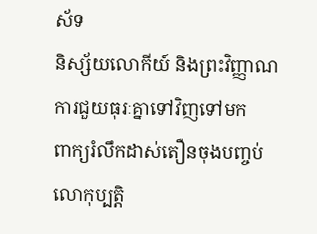ស័ទ
និស្ស័យលោកីយ៍ និងព្រះវិញ្ញាណ
ការជួយធុរៈគ្នាទៅវិញទៅមក
ពាក្យរំលឹកដាស់តឿនចុងបញ្ចប់
លោកុប្បត្តិ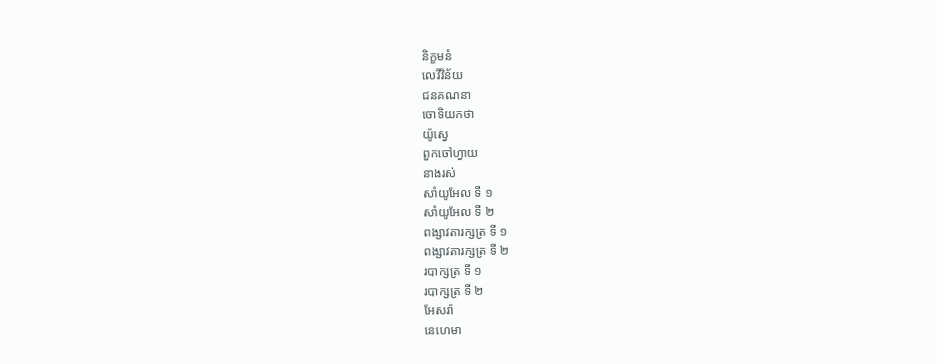និក្ខមនំ
លេវីវិន័យ
ជនគណនា
ចោទិយកថា
យ៉ូស្វេ
ពួកចៅហ្វាយ
នាងរស់
សាំយូអែល ទី ១
សាំយូអែល ទី ២
ពង្សាវតារក្សត្រ ទី ១
ពង្សាវតារក្សត្រ ទី ២
របាក្សត្រ ទី ១
របាក្សត្រ ទី ២
អែសរ៉ា
នេហេមា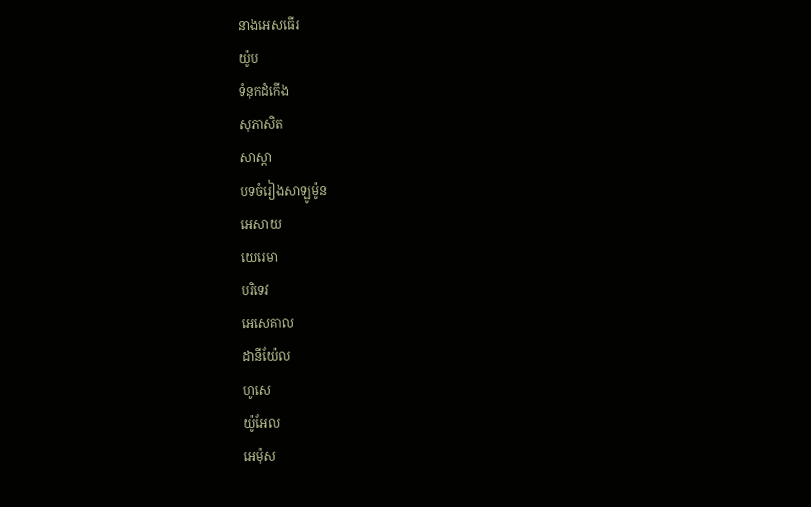នាងអេសធើរ
យ៉ូប
ទំនុកដំកើង
សុភាសិត
សាស្តា
បទចំរៀងសាឡូម៉ូន
អេសាយ
យេរេមា
បរិទេវ
អេសេគាល
ដានីយ៉ែល
ហូសេ
យ៉ូអែល
អេម៉ុស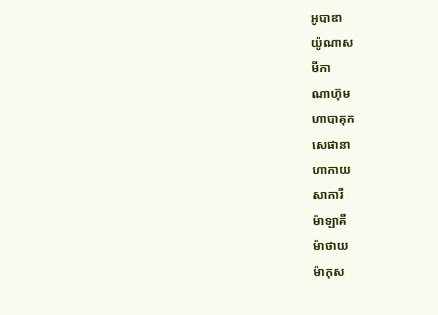អូបាឌា
យ៉ូណាស
មីកា
ណាហ៊ុម
ហាបាគុក
សេផានា
ហាកាយ
សាការី
ម៉ាឡាគី
ម៉ាថាយ
ម៉ាកុស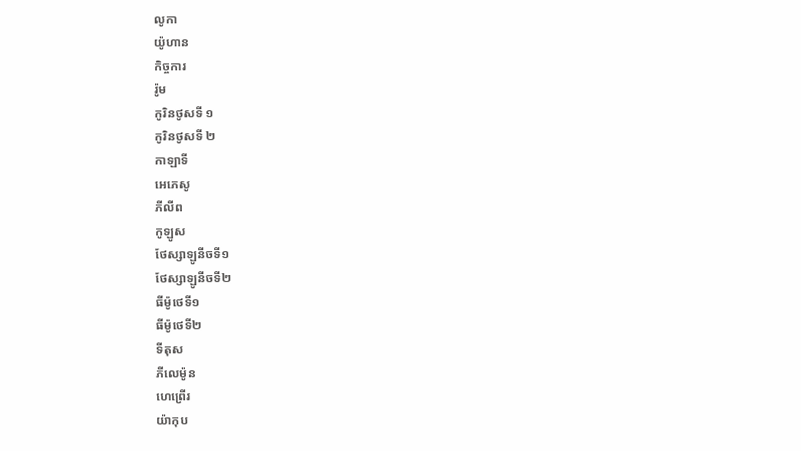លូកា
យ៉ូហាន
កិច្ចការ
រ៉ូម
កូរិនថូសទី ១
កូរិនថូសទី ២
កាឡាទី
អេភេសូ
ភីលីព
កូឡូស
ថែស្សាឡូនីចទី១
ថែស្សាឡូនីចទី២
ធីម៉ូថេទី១
ធីម៉ូថេទី២
ទីតុស
ភីលេម៉ូន
ហេព្រើរ
យ៉ាកុប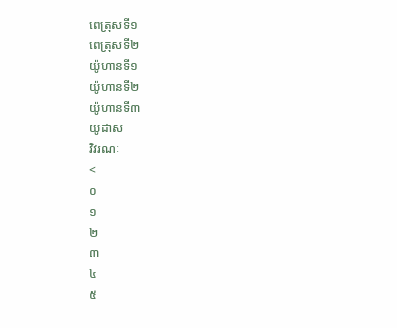ពេត្រុសទី១
ពេត្រុសទី២
យ៉ូហានទី១
យ៉ូហានទី២
យ៉ូហានទី៣
យូដាស
វិវរណៈ
<
០
១
២
៣
៤
៥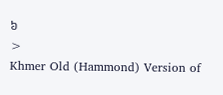៦
>
Khmer Old (Hammond) Version of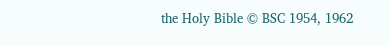the Holy Bible © BSC 1954, 1962